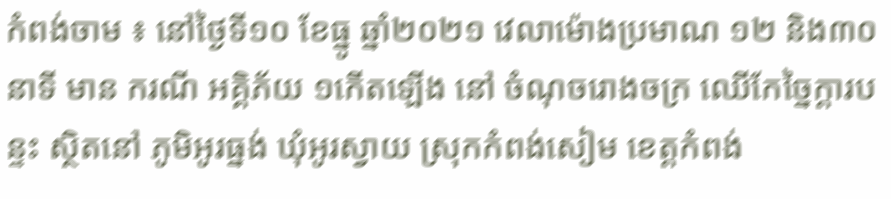កំពង់ចាម ៖ នៅថ្ងៃទី១០ ខែធ្នូ ឆ្នាំ២០២១ វេលាម៉ោងប្រមាណ ១២ និង៣០នាទី មាន ករណី អគ្គិភ័យ ១កើតឡើង នៅ ចំណុចរោងចក្រ ឈើកែច្នៃក្តារបន្ទះ ស្ថិតនៅ ភូមិអូរធ្នង់ ឃំុអូរស្វាយ ស្រុកកំពង់សៀម ខេត្តកំពង់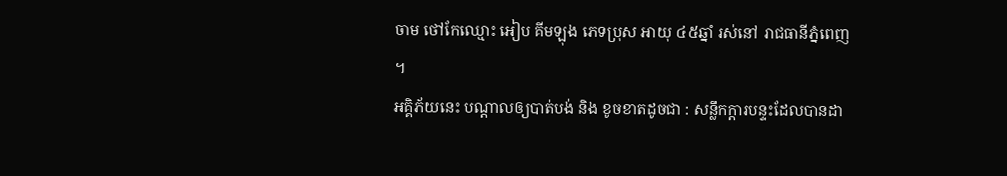ចាម ថៅកែឈ្មោះ អៀប គីមឡុង ភេទប្រុស អាយុ ៤៥ឆ្នាំ រស់នៅ រាជធានីភ្នំពេញ ។
អគ្គិភ័យនេះ បណ្ដាលឲ្យបាត់បង់ និង ខូចខាតដូចជា : សន្លឹកក្តារបន្ទះដែលបានដា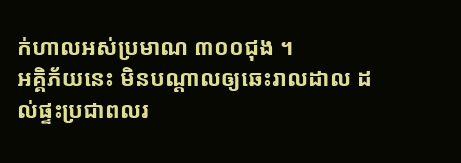ក់ហាលអស់ប្រមាណ ៣០០ជុង ។
អគ្គិភ័យនេះ មិនបណ្ដាលឲ្យឆេះរាលដាល ដល់ផ្ទះប្រជាពលរ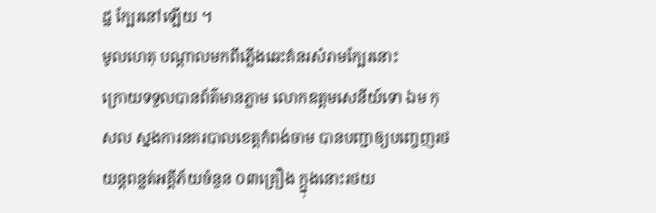ដ្ឋ ក្បែរនៅឡើយ ។
មូលហេតុ បណ្ដាលមកពីភ្លើងឆេះគំនរសំរាមក្បែរនោះ
ក្រោយទទួលបានព័ត៌មានភ្លាម លោកឧត្តមសេនីយ៍ទោ ឯម កុសល ស្នងការនគរបាលខេត្តកំពង់ចាម បានបញ្ជាឲ្យបញ្ចេញរថយន្តពន្លត់អគ្គីភ័យចំនួន ០៣គ្រឿង ក្ក្នុងនោះរថយ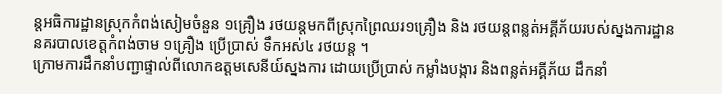ន្តអធិការដ្ឋានស្រុកកំពង់សៀមចំនួន ១គ្រឿង រថយន្ដមកពីស្រុកព្រៃឈរ១គ្រឿង និង រថយន្តពន្លត់អគ្គីភ័យរបស់ស្នងការដ្ឋាននគរបាលខេត្តកំពង់ចាម ១គ្រឿង ប្រើប្រាស់ ទឹកអស់៤ រថយន្ដ ។
ក្រោមការដឹកនាំបញ្ជាផ្ទាល់ពីលោកឧត្ដមសេនីយ៍ស្នងការ ដោយប្រើប្រាស់ កម្លាំងបង្ការ និងពន្លត់អគ្គីភ័យ ដឹកនាំ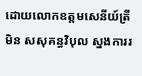ដោយលោកឧត្តមសេនីយ៍ត្រី មិន សសុគន្ធវិបុល ស្នងការរ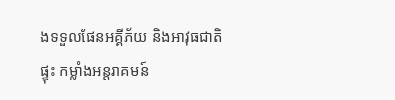ងទទួលផែនអគ្គីភ័យ និងអាវុធជាតិផ្ទុះ កម្លាំងអន្តរាគមន៍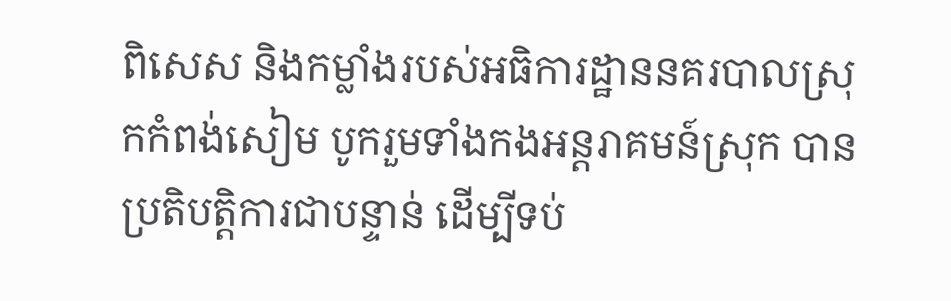ពិសេស និងកម្លាំងរបស់អធិការដ្ឋាននគរបាលស្រុកកំពង់សៀម បូករួមទាំងកងអន្តរាគមន៍ស្រុក បានប្រតិបត្តិការជាបន្ទាន់ ដើម្បីទប់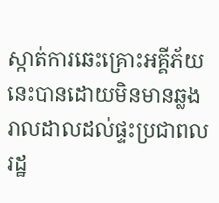ស្កាត់ការឆេះគ្រោះអគ្គីភ័យនេះបានដោយមិនមានឆ្លងរាលដាលដល់ផ្ទះប្រជាពលរដ្ឋ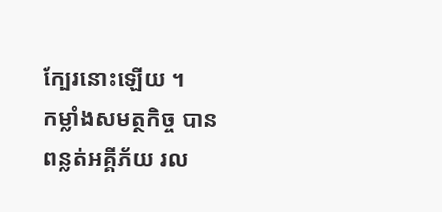ក្បែរនោះឡើយ ។
កម្លាំងសមត្ថកិច្ច បានពន្លត់អគ្គីភ័យ រល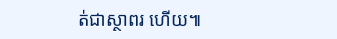ត់ជាស្ថាពរ ហើយ៕